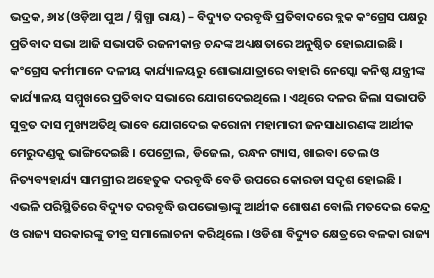ଭଦ୍ରକ, ୬ା୪ (ଓଡ଼ିଆ ପୁଅ / ସ୍ନିଗ୍ଧା ରାୟ) – ବିଦ୍ୟୁତ ଦରବୃଦ୍ଧି ପ୍ରତିବାଦରେ ବ୍ଲକ କଂଗ୍ରେସ ପକ୍ଷରୁ ପ୍ରତିବାଦ ସଭା ଆଜି ସଭାପତି ରଜନୀକାନ୍ତ ଚନ୍ଦଙ୍କ ଅଧ୍ୟକ୍ଷତାରେ ଅନୁଷ୍ଠିତ ହୋଇଯାଇଛି । କଂଗ୍ରେସ କର୍ମୀମାନେ ଦଳୀୟ କାର୍ଯ୍ୟାଳୟରୁ ଶୋଭାଯାତ୍ରାରେ ବାହାରି ନେସ୍କୋ କନିଷ୍ଠ ଯନ୍ତ୍ରୀଙ୍କ କାର୍ଯ୍ୟାଳୟ ସମ୍ମୁଖରେ ପ୍ରତିବାଦ ସଭାରେ ଯୋଗଦେଇଥିଲେ । ଏଥିରେ ଦଳର ଜିଲା ସଭାପତି ସୁବ୍ରତ ଦାସ ମୁଖ୍ୟଅତିଥି ଭାବେ ଯୋଗଦେଇ କରୋନା ମହାମାରୀ ଜନସାଧାରଣଙ୍କ ଆର୍ଥୀକ ମେରୁଦଣ୍ଡକୁ ଭାଙ୍ଗିଦେଇଛି । ପେଟ୍ରୋଲ, ଡିଜେଲ, ରନ୍ଧନ ଗ୍ୟାସ, ଖାଇବା ତେଲ ଓ ନିତ୍ୟବ୍ୟହାର୍ଯ୍ୟ ସାମଗ୍ରୀର ଅହେତୁକ ଦରବୃଦ୍ଧି ବେଡି ଉପରେ କୋରଡା ସଦୃଶ ହୋଇଛି । ଏଭଳି ପରିସ୍ଥିତିରେ ବିଦ୍ୟୁତ ଦରବୃଦ୍ଧି ଉପଭୋକ୍ତାଙ୍କୁ ଆର୍ଥୀକ ଶୋଷଣ ବୋଲି ମତଦେଇ କେନ୍ଦ୍ର ଓ ରାଜ୍ୟ ସରକାରଙ୍କୁ ତୀବ୍ର ସମାଲୋଚନା କରିଥିଲେ । ଓଡିଶା ବିଦ୍ୟୁତ କ୍ଷେତ୍ରରେ ବଳକା ରାଜ୍ୟ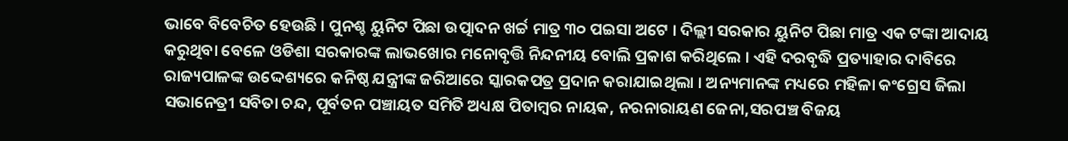ଭାବେ ବିବେଚିତ ହେଉଛି । ପୁନଶ୍ଚ ୟୁନିଟ ପିଛା ଉତ୍ପାଦନ ଖର୍ଚ୍ଚ ମାତ୍ର ୩୦ ପଇସା ଅଟେ । ଦିଲ୍ଲୀ ସରକାର ୟୁନିଟ ପିଛା ମାତ୍ର ଏକ ଟଙ୍କା ଆଦାୟ କରୁଥିବା ବେଳେ ଓଡିଶା ସରକାରଙ୍କ ଲାଭଖୋର ମନୋବୃତ୍ତି ନିନ୍ଦନୀୟ ବୋଲି ପ୍ରକାଶ କରିଥିଲେ । ଏହି ଦରବୃଦ୍ଧି ପ୍ରତ୍ୟାହାର ଦାବିରେ ରାଜ୍ୟପାଳଙ୍କ ଉଦ୍ଦେଶ୍ୟରେ କନିଷ୍ଠ ଯନ୍ତ୍ରୀଙ୍କ ଜରିଆରେ ସ୍କାରକପତ୍ର ପ୍ରଦାନ କରାଯାଇଥିଲା । ଅନ୍ୟମାନଙ୍କ ମଧ୍ୟରେ ମହିଳା କଂଗ୍ରେସ ଜିଲା ସଭାନେତ୍ରୀ ସବିତା ଚନ୍ଦ, ପୂର୍ବତନ ପଞ୍ଚାୟତ ସମିତି ଅଧ୍ୟକ୍ଷ ପିତାମ୍ବର ନାୟକ, ନରନାରାୟଣ ଜେନା,ସରପଞ୍ଚ ବିଜୟ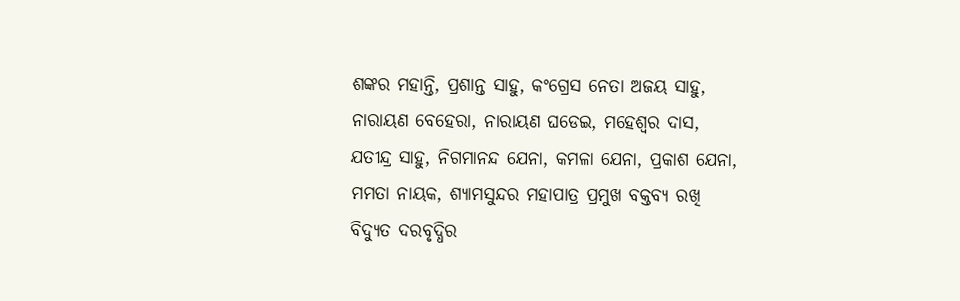ଶଙ୍କର ମହାନ୍ତି, ପ୍ରଶାନ୍ତ ସାହୁ, କଂଗ୍ରେସ ନେତା ଅଜୟ ସାହୁ, ନାରାୟଣ ବେହେରା, ନାରାୟଣ ଘଡେଇ, ମହେଶ୍ୱର ଦାସ, ଯତୀନ୍ଦ୍ର ସାହୁ, ନିଗମାନନ୍ଦ ଯେନା, କମଳା ଯେନା, ପ୍ରକାଶ ଯେନା, ମମତା ନାୟକ, ଶ୍ୟାମସୁନ୍ଦର ମହାପାତ୍ର ପ୍ରମୁଖ ବକ୍ତବ୍ୟ ରଖି ବିଦ୍ୟୁତ ଦରବୃଦ୍ଧିର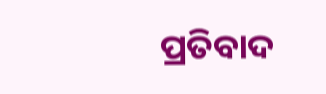ପ୍ରତିବାଦ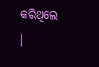କରିଥିଲେ ।